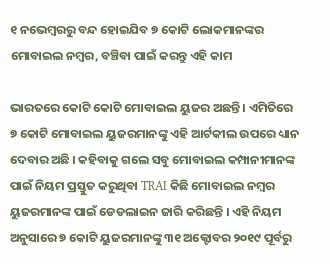୧ ନଭେମ୍ବରରୁ ବନ୍ଦ ହୋଇଯିବ ୭ କୋଟି ଲୋକମାନଙ୍କର ମୋବାଇଲ ନମ୍ବର, ବଞ୍ଚିବା ପାଇଁ କରନ୍ତୁ ଏହି କାମ

ଭାରତରେ କୋଟି କୋଟି ମୋବାଇଲ ୟୁଜର ଅଛନ୍ତି । ଏମିତିରେ ୭ କୋଟି ମୋବାଇଲ ୟୁଜରମାନଙ୍କୁ ଏହି ଆର୍ଟକୀଲ ଉପରେ ଧ୍ୟାନ ଦେବାର ଅଛି । କହିବାକୁ ଗଲେ ସବୁ ମୋବାଇଲ କମ୍ପାନୀମାନଙ୍କ ପାଇଁ ନିୟମ ପ୍ରସ୍ତୁତ କରୁଥିବା TRAI କିଛି ମୋବାଇଲ ନମ୍ବର ୟୁଜରମାନଙ୍କ ପାଇଁ ଡେଡଲାଇନ ଜାରି କରିଛନ୍ତି । ଏହି ନିୟମ ଅନୁସାରେ ୭ କୋଟି ୟୁଜରମାନଙ୍କୁ ୩୧ ଅକ୍ଟୋବର ୨୦୧୯ ପୂର୍ବରୁ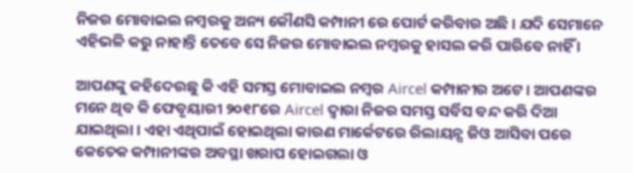ନିଜର ମୋବାଇଲ ନମ୍ବରକୁ ଅନ୍ୟ କୌଣସି କମ୍ପାନୀ ରେ ପୋର୍ଟ କରିବାର ଅଛି । ଯଦି ସେମାନେ ଏହିଭଳି କରୁ ନାହାନ୍ତି ତେବେ ସେ ନିଜର ମୋବାଇଲ ନମ୍ବରକୁ ହାସଲ କରି ପାରିବେ ନାହିଁ ।

ଆପଣଙ୍କୁ କହିଦେଉଛୁ କି ଏହି ସମସ୍ତ ମୋବାଇଲ ନମ୍ବର Aircel କମ୍ପାନୀର ଅଟେ । ଆପଣଙ୍କର ମନେ ଥିବ କି ଫେବୃୟାରୀ ୨୦୧୮ରେ Aircel ଦ୍ଵାରା ନିଜର ସମସ୍ତ ସର୍ବିସ ବନ୍ଦ କରି ଦିଆ ଯାଇଥିଲା । ଏହା ଏଥିପାଇଁ ହୋଇଥିଲା କାରଣ ମାର୍କେଟରେ ରିଲାୟନ୍ସ ଜିଓ ଆସିବା ପରେ କେତେକ କମ୍ପାନୀଙ୍କର ଅବସ୍ଥା ଖରାପ ହୋଇଗଲା ଓ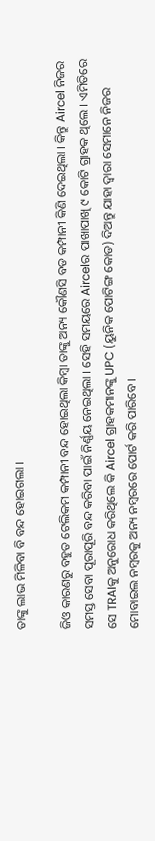ତାଙ୍କୁ ଲାଭ ମିଳିବା ବି ବନ୍ଦ ହୋଇଗଲା ।

ଜିଓ କାରଣରୁ ବହୁତ ଟେଲିକମ କମ୍ପାନୀ ବନ୍ଦ ହୋଇଥିଲା କିମ୍ବା ତାଙ୍କୁ ଅନ୍ୟ କୌଣସି ବଡ କମ୍ପାନୀ କିଣି ଦେଇଥିଲା । କିନ୍ତୁ Aircel ନିଜର ସମସ୍ତ ସେବା ପୂରାପୂରି ବନ୍ଦ କରିବା ପାଇଁ ନିର୍ଣ୍ଣୟ ନେଇଥିଲା । ସେହି ସମୟରେ Aircelର ପାଖାପାଖି ୯ କୋଟି ଗ୍ରାହକ ଥିଲେ । ଏମିତିରେ ସେ TRAIକୁ ଅନୁରୋଧ କରିଥିଲେ କି Aircel ଗ୍ରାହକମାନଙ୍କୁ UPC (ୟୁନିକ ପୋଟିଙ୍ଗ କୋଡ) ଦିଅନ୍ତୁ ଯାହା ଦ୍ଵାରା ସେମାନେ ନିଜର ମୋବାଇଲ ନମ୍ବରକୁ ଅନ୍ୟ ନମ୍ବରରେ ପୋର୍ଟ କରି ପାରିବେ ।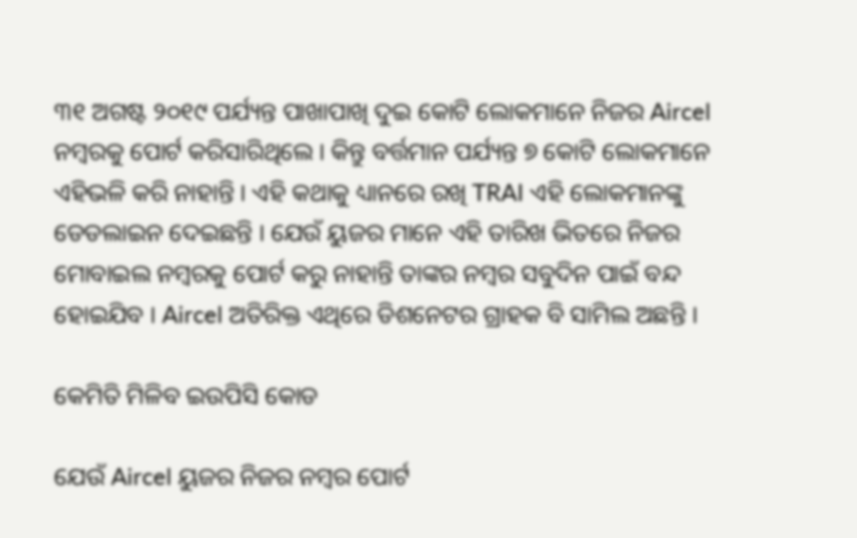୩୧ ଅଗଷ୍ଟ ୨୦୧୯ ପର୍ଯ୍ୟନ୍ତ ପାଖାପାଖି ଦୁଇ କୋଟି ଲୋକମାନେ ନିଜର Aircel ନମ୍ବରକୁ ପୋର୍ଟ କରିସାରିଥିଲେ । କିନ୍ତୁ ବର୍ତ୍ତମାନ ପର୍ଯ୍ୟନ୍ତ ୭ କୋଟି ଲୋକମାନେ ଏହିଭଳି କରି ନାହାନ୍ତି । ଏହି କଥାକୁ ଧ୍ୟାନରେ ରଖି TRAI ଏହି ଲୋକମାନଙ୍କୁ ଡେଡଲାଇନ ଦେଇଛନ୍ତି । ଯେଉଁ ୟୁଜର ମାନେ ଏହି ତାରିଖ ଭିତରେ ନିଜର ମୋବାଇଲ ନମ୍ବରକୁ ପୋର୍ଟ କରୁ ନାହାନ୍ତି ତାଙ୍କର ନମ୍ବର ସବୁଦିନ ପାଇଁ ବନ୍ଦ ହୋଇଯିବ । Aircel ଅତିରିକ୍ତ ଏଥିରେ ଡିଶନେଟର ଗ୍ରାହକ ବି ସାମିଲ ଅଛନ୍ତି ।

କେମିତି ମିଳିବ ଇଉପିସି କୋଡ

ଯେଉଁ Aircel ୟୁଜର ନିଜର ନମ୍ବର ପୋର୍ଟ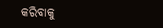କରିବାକୁ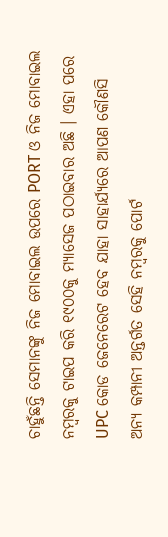ଚାହୁଁଛନ୍ତି ସେମାନଙ୍କୁ ନିଜ ମୋବାଇଲ ଉପରେ PORT ଓ ନିଜ ମୋବାଇଲ ନମ୍ବରକୁ ଟାଇପ କରି ୧୯୦୦କୁ ମ୍ୟାସେଜ ପଠାଇବାର ଅଛି । ଏହା ପରେ UPC କୋଡ ଜେନେରେଟ ହେବ ଯାହା ସାହାର୍ଯ୍ୟରେ ଆପଣ କୌଣସି ଅନ୍ୟ କମ୍ପାନୀ ଅନ୍ତର୍ଗତ ସେହି ନମ୍ବରକୁ ପୋର୍ଟ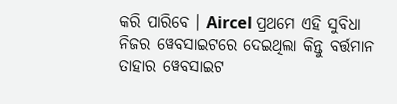କରି ପାରିବେ । Aircel ପ୍ରଥମେ ଏହି ସୁବିଧା ନିଜର ୱେବସାଇଟରେ ଦେଇଥିଲା କିନ୍ତୁ ବର୍ତ୍ତମାନ ତାହାର ୱେବସାଇଟ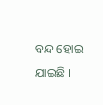ବନ୍ଦ ହୋଇ ଯାଇଛି ।